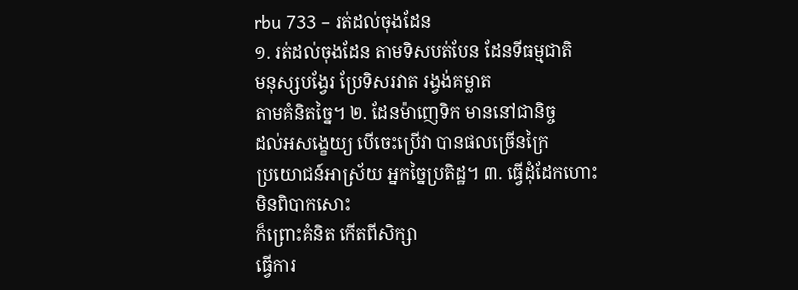rbu 733 – រត់ដល់ចុងដែន
១. រត់ដល់ចុងដែន តាមទិសបត់បែន ដែនទីធម្មជាតិ
មនុស្សបង្វែរ ប្រែទិសរវាត រង្វង់គម្លាត
តាមគំនិតច្នៃ។ ២. ដែនម៉ាញេទិក មាននៅជានិច្ច
ដល់អសង្ខេយ្យ បើចេះប្រើវា បានផលច្រើនក្រៃ
ប្រយោជន៍អាស្រ័យ អ្នកច្នៃប្រតិដ្ឋ។ ៣. ធ្វើដុំដែកហោះ
មិនពិបាកសោះ
ក៏ព្រោះគំនិត កើតពីសិក្សា
ធ្វើការ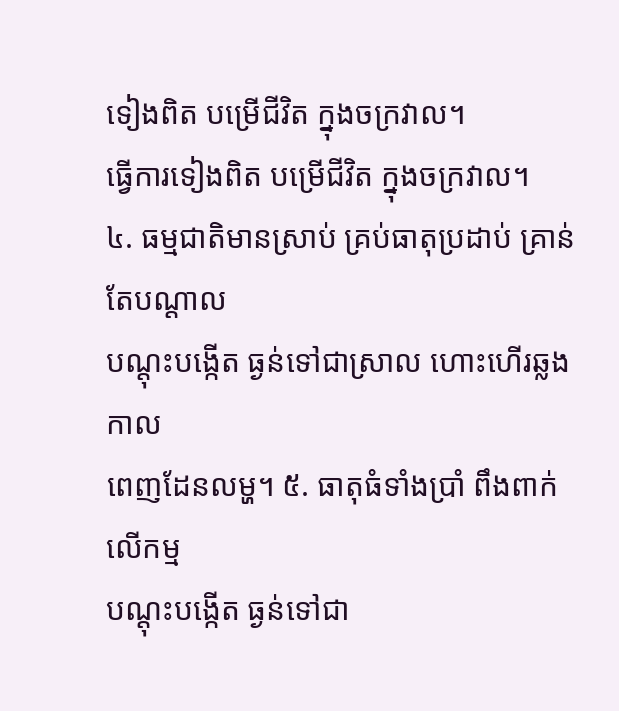ទៀងពិត បម្រើជីវិត ក្នុងចក្រវាល។
ធ្វើការទៀងពិត បម្រើជីវិត ក្នុងចក្រវាល។
៤. ធម្មជាតិមានស្រាប់ គ្រប់ធាតុប្រដាប់ គ្រាន់តែបណ្ដាល
បណ្ដុះបង្កើត ធ្ងន់ទៅជាស្រាល ហោះហើរឆ្លងកាល
ពេញដែនលម្ហ។ ៥. ធាតុធំទាំងប្រាំ ពឹងពាក់លើកម្ម
បណ្ដុះបង្កើត ធ្ងន់ទៅជា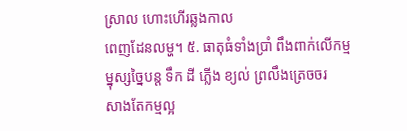ស្រាល ហោះហើរឆ្លងកាល
ពេញដែនលម្ហ។ ៥. ធាតុធំទាំងប្រាំ ពឹងពាក់លើកម្ម
ម្នុស្សច្នៃបន្ត ទឹក ដី ភ្លើង ខ្យល់ ព្រលឹងត្រេចចរ
សាងតែកម្មល្អ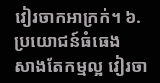វៀរចាកអាក្រក់។ ៦. ប្រយោជន៍ធំធេង
សាងតែកម្មល្អ វៀរចា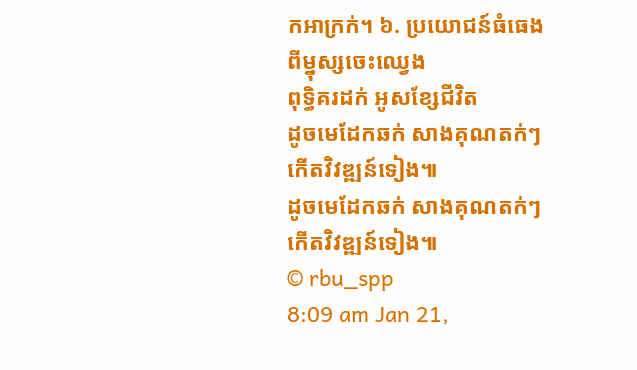កអាក្រក់។ ៦. ប្រយោជន៍ធំធេង
ពីម្នុស្សចេះឈ្វេង
ពុទ្ធិគរដក់ អូសខ្សែជីវិត
ដូចមេដែកឆក់ សាងគុណតក់ៗ កើតវិវឌ្ឍន៍ទៀង៕
ដូចមេដែកឆក់ សាងគុណតក់ៗ កើតវិវឌ្ឍន៍ទៀង៕
© rbu_spp
8:09 am Jan 21,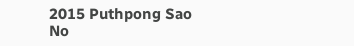2015 Puthpong Sao
No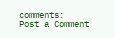comments:
Post a Comment